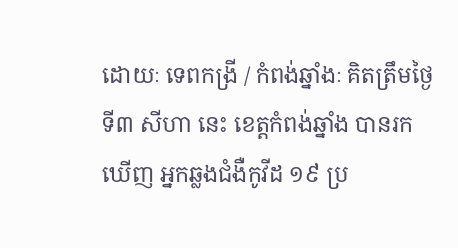ដោយៈ ទេពកង្រី / កំពង់ឆ្នាំងៈ គិតត្រឹមថ្ងៃទី៣ សីហា នេះ ខេត្តកំពង់ឆ្នាំង បានរកឃើញ អ្នកឆ្លងជំងឺកូវីដ ១៩ ប្រ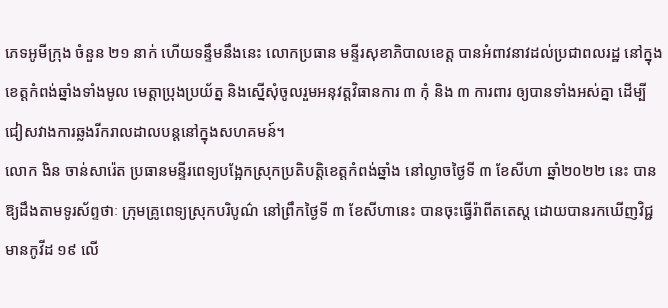ភេទអូមីក្រុង ចំនួន ២១ នាក់ ហើយទន្ទឹមនឹងនេះ លោកប្រធាន មន្ទីរសុខាភិបាលខេត្ត បានអំពាវនាវដល់ប្រជាពលរដ្ឋ នៅក្នុងខេត្តកំពង់ឆ្នាំងទាំងមូល មេត្តាប្រុងប្រយ័ត្ន និងស្នើសុំចូលរួមអនុវត្តវិធានការ ៣ កុំ និង ៣ ការពារ ឲ្យបានទាំងអស់គ្នា ដើម្បីជៀសវាងការឆ្លងរីករាលដាលបន្តនៅក្នុងសហគមន៍។
លោក ងិន ចាន់សារ៉េត ប្រធានមន្ទីរពេទ្យបង្អែកស្រុកប្រតិបត្តិខេត្តកំពង់ឆ្នាំង នៅល្ងាចថ្ងៃទី ៣ ខែសីហា ឆ្នាំ២០២២ នេះ បានឱ្យដឹងតាមទូរស័ព្ទថាៈ ក្រុមគ្រូពេទ្យស្រុកបរិបូណ៌ នៅព្រឹកថ្ងៃទី ៣ ខែសីហានេះ បានចុះធ្វើរ៉ាពីតតេស្ត ដោយបានរកឃើញវិជ្ជមានកូវីដ ១៩ លើ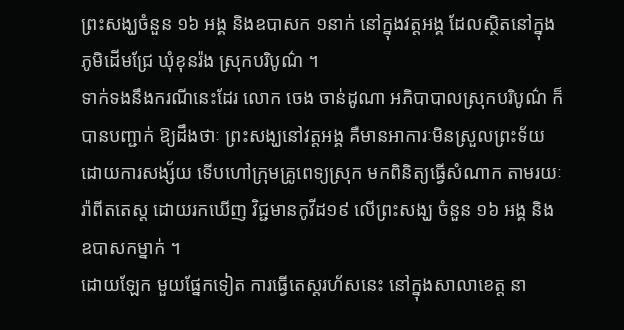ព្រះសង្ឃចំនួន ១៦ អង្គ និងឧបាសក ១នាក់ នៅក្នុងវត្តអង្គ ដែលស្ថិតនៅក្នុងភូមិដើមជ្រែ ឃុំខុនរ៉ង ស្រុកបរិបូណ៌ ។
ទាក់ទងនឹងករណីនេះដែរ លោក ចេង ចាន់ដូណា អភិបាបាលស្រុកបរិបូណ៌ ក៏បានបញ្ជាក់ ឱ្យដឹងថាៈ ព្រះសង្ឃនៅវត្តអង្គ គឺមានអាការៈមិនស្រួលព្រះទ័យ ដោយការសង្ស័យ ទើបហៅក្រុមគ្រូពេទ្យស្រុក មកពិនិត្យធ្វើសំណាក តាមរយៈរ៉ាពីតតេស្ត ដោយរកឃើញ វិជ្ជមានកូវីដ១៩ លើព្រះសង្ឃ ចំនួន ១៦ អង្គ និងឧបាសកម្នាក់ ។
ដោយឡែក មួយផ្នែកទៀត ការធ្វើតេស្តរហ័សនេះ នៅក្នុងសាលាខេត្ត នា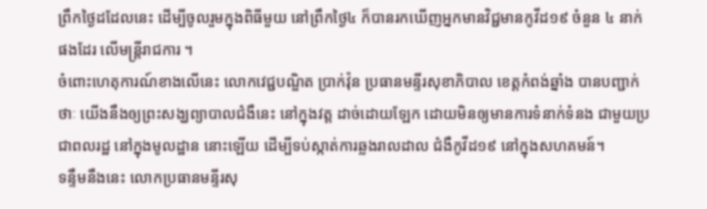ព្រឹកថ្ងៃដដែលនេះ ដើម្បីចូលរួមក្នុងពិធីមួយ នៅព្រឹកថ្ងៃ៤ ក៏បានរកឃើញអ្នកមានវិជ្ជមានកូវីដ១៩ ចំនួន ៤ នាក់ ផងដែរ លើមន្ត្រីរាជការ ។
ចំពោះហេតុការណ៍ខាងលើនេះ លោកវេជ្ជបណ្ឌិត ប្រាក់វ៉ុន ប្រធានមន្ទីរសុខាភិបាល ខេត្តកំពង់ឆ្នាំង បានបញ្ជាក់ថាៈ យើងនឹងឲ្យព្រះសង្ឃព្យាបាលជំងឺនេះ នៅក្នុងវត្ត ដាច់ដោយឡែក ដោយមិនឲ្យមានការទំនាក់ទំនង ជាមួយប្រជាពលរដ្ឋ នៅក្នុងមូលដ្ឋាន នោះឡើយ ដើម្បីទប់ស្កាត់ការឆ្លងរាលដាល ជំងឺកូវីដ១៩ នៅក្នុងសហគមន៍។
ទន្ទឹមនឹងនេះ លោកប្រធានមន្ទីរសុ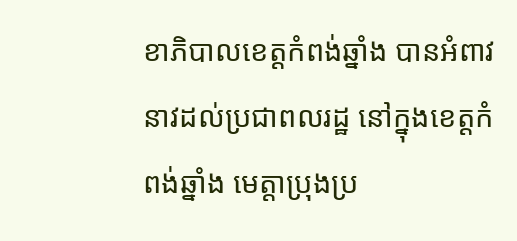ខាភិបាលខេត្តកំពង់ឆ្នាំង បានអំពាវនាវដល់ប្រជាពលរដ្ឋ នៅក្នុងខេត្តកំពង់ឆ្នាំង មេត្តាប្រុងប្រ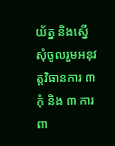យ័ត្ន និងស្នើសុំចូលរួមអនុវត្តវិធានការ ៣ កុំ និង ៣ ការពា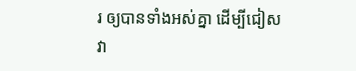រ ឲ្យបានទាំងអស់គ្នា ដើម្បីជៀសវា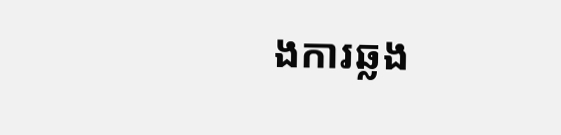ងការឆ្លង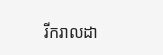រីករាលដា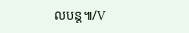លបន្ត៕/V